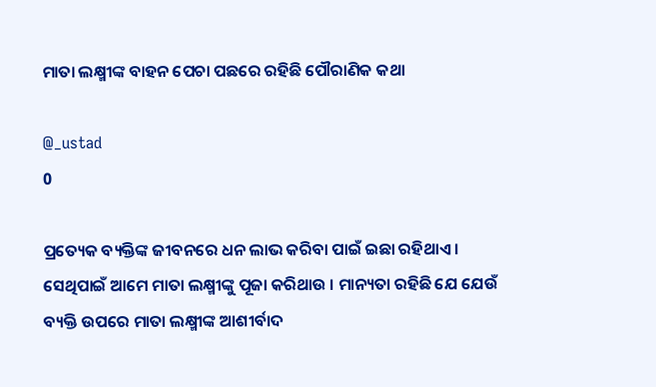ମାତା ଲକ୍ଷ୍ମୀଙ୍କ ବାହନ ପେଚା ପଛରେ ରହିଛି ପୌରାଣିକ କଥା

@_ustad
0

ପ୍ରତ୍ୟେକ ବ୍ୟକ୍ତିଙ୍କ ଜୀବନରେ ଧନ ଲାଭ କରିବା ପାଇଁ ଇଛା ରହିଥାଏ । ସେଥିପାଇଁ ଆମେ ମାତା ଲକ୍ଷ୍ମୀଙ୍କୁ ପୂଜା କରିଥାଉ । ମାନ୍ୟତା ରହିଛି ଯେ ଯେଉଁ ବ୍ୟକ୍ତି ଉପରେ ମାତା ଲକ୍ଷ୍ମୀଙ୍କ ଆଶୀର୍ବାଦ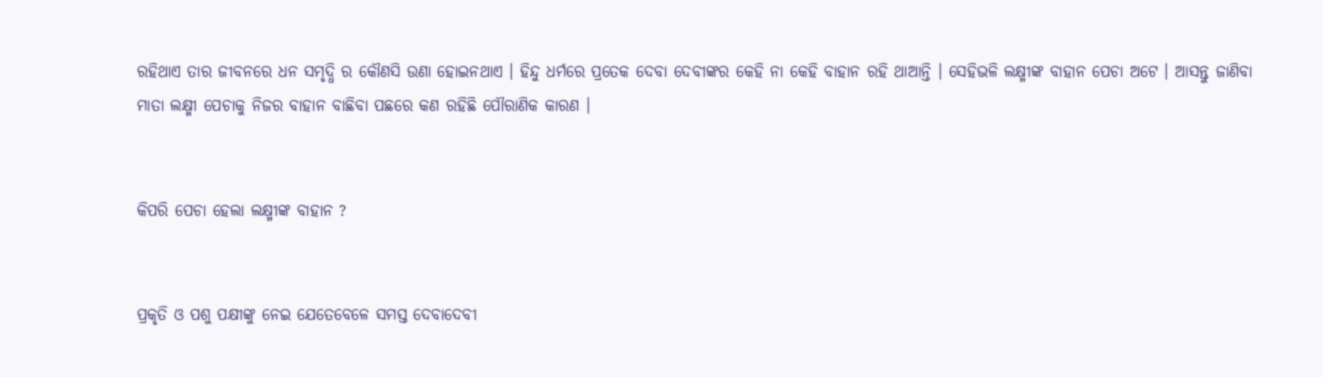ରହିଥାଏ ତାର ଜୀବନରେ ଧନ ସମୃଦ୍ଧି ର କୌଣସି ଉଣା ହୋଇନଥାଏ । ହିନ୍ଦୁ ଧର୍ମରେ ପ୍ରତେକ ଦେବା ଦେବୀଙ୍କର କେହି ନା କେହି ବାହାନ ରହି ଥାଆନ୍ତି । ସେହିଭଳି ଲକ୍ଷ୍ମୀଙ୍କ ବାହାନ ପେଚା ଅଟେ । ଆସନ୍ତୁ ଜାଣିବା ମାତା ଲକ୍ଷ୍ମୀ ପେଚାକୁ ନିଜର ବାହାନ ବାଛିବା ପଛରେ କଣ ରହିଛି ପୌରାଣିକ କାରଣ ।


କିପରି ପେଚା ହେଲା ଲକ୍ଷ୍ମୀଙ୍କ ବାହାନ ?


ପ୍ରକୃତି ଓ ପଶୁ ପକ୍ଷୀଙ୍କୁ ନେଇ ଯେତେବେଳେ ସମସ୍ତ ଦେବାଦେବୀ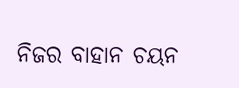ନିଜର ବାହାନ ଚୟନ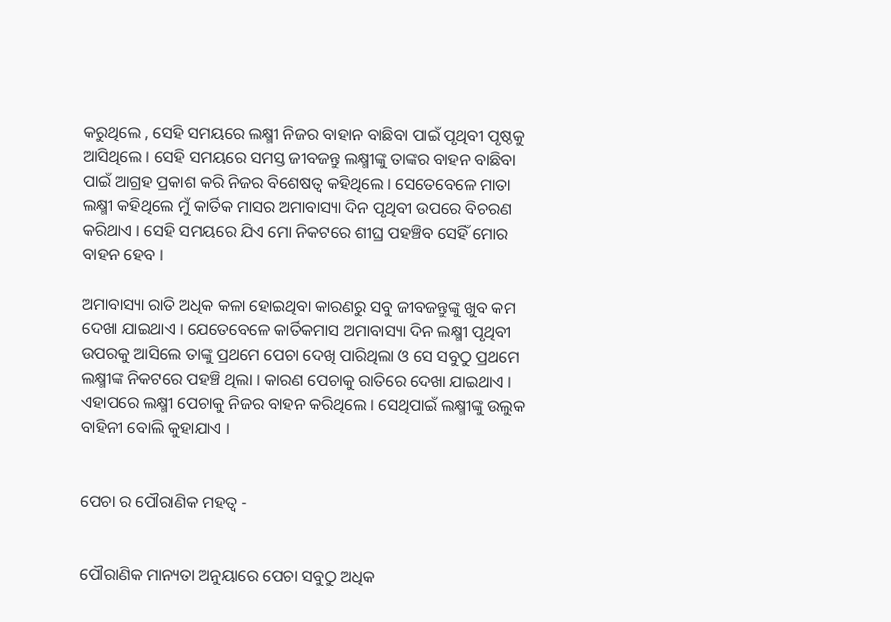କରୁଥିଲେ , ସେହି ସମୟରେ ଲକ୍ଷ୍ମୀ ନିଜର ବାହାନ ବାଛିବା ପାଇଁ ପୃଥିବୀ ପୃଷ୍ଠକୁ ଆସିଥିଲେ । ସେହି ସମୟରେ ସମସ୍ତ ଜୀବଜନ୍ତୁ ଲକ୍ଷ୍ମୀଙ୍କୁ ତାଙ୍କର ବାହନ ବାଛିବା ପାଇଁ ଆଗ୍ରହ ପ୍ରକାଶ କରି ନିଜର ବିଶେଷତ୍ୱ କହିଥିଲେ । ସେତେବେଳେ ମାତା ଲକ୍ଷ୍ମୀ କହିଥିଲେ ମୁଁ କାର୍ତିକ ମାସର ଅମାବାସ୍ୟା ଦିନ ପୃଥିବୀ ଉପରେ ବିଚରଣ କରିଥାଏ । ସେହି ସମୟରେ ଯିଏ ମୋ ନିକଟରେ ଶୀଘ୍ର ପହଞ୍ଚିବ ସେହିଁ ମୋର ବାହନ ହେବ ।

ଅମାବାସ୍ୟା ରାତି ଅଧିକ କଳା ହୋଇଥିବା କାରଣରୁ ସବୁ ଜୀବଜନ୍ତୁଙ୍କୁ ଖୁବ କମ ଦେଖା ଯାଇଥାଏ । ଯେତେବେଳେ କାର୍ତିକମାସ ଅମାବାସ୍ୟା ଦିନ ଲକ୍ଷ୍ମୀ ପୃଥିବୀ ଉପରକୁ ଆସିଲେ ତାଙ୍କୁ ପ୍ରଥମେ ପେଚା ଦେଖି ପାରିଥିଲା ଓ ସେ ସବୁଠୁ ପ୍ରଥମେ ଲକ୍ଷ୍ମୀଙ୍କ ନିକଟରେ ପହଞ୍ଚି ଥିଲା । କାରଣ ପେଚାକୁ ରାତିରେ ଦେଖା ଯାଇଥାଏ । ଏହାପରେ ଲକ୍ଷ୍ମୀ ପେଚାକୁ ନିଜର ବାହନ କରିଥିଲେ । ସେଥିପାଇଁ ଲକ୍ଷ୍ମୀଙ୍କୁ ଉଲୁକ ବାହିନୀ ବୋଲି କୁହାଯାଏ ।


ପେଚା ର ପୌରାଣିକ ମହତ୍ୱ -


ପୌରାଣିକ ମାନ୍ୟତା ଅନୁୟାରେ ପେଚା ସବୁଠୁ ଅଧିକ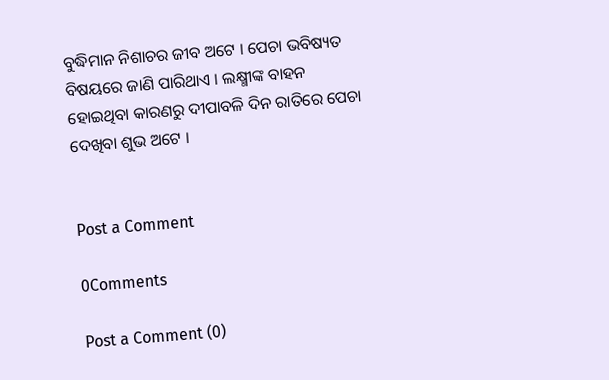ବୁଦ୍ଧିମାନ ନିଶାଚର ଜୀବ ଅଟେ । ପେଚା ଭବିଷ୍ୟତ ବିଷୟରେ ଜାଣି ପାରିଥାଏ । ଲକ୍ଷ୍ମୀଙ୍କ ବାହନ ହୋଇଥିବା କାରଣରୁ ଦୀପାବଳି ଦିନ ରାତିରେ ପେଚା ଦେଖିବା ଶୁଭ ଅଟେ ।


Post a Comment

0Comments

Post a Comment (0)